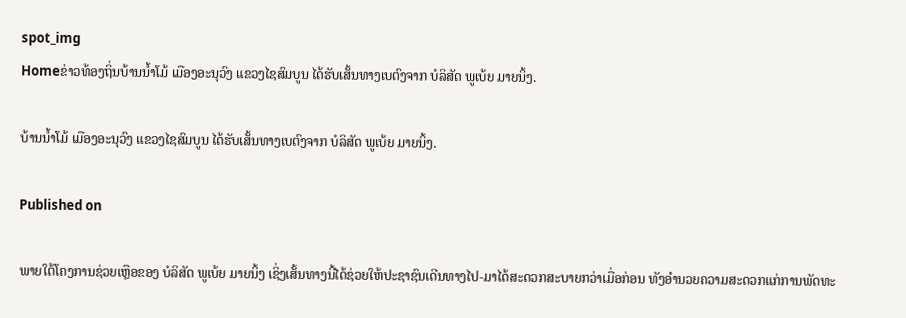spot_img
Homeຂ່າວທ້ອງຖິ່ນບ້ານນໍ້າໂມ້ ເມືອງອະນຸວົງ ແຂວງໄຊສົມບູນ ໄດ້ຮັບເສັ້ນທາງເບຕົງຈາກ ບໍລິສັດ ພູເບ້ຍ ມາຍນິ້ງ.

ບ້ານນໍ້າໂມ້ ເມືອງອະນຸວົງ ແຂວງໄຊສົມບູນ ໄດ້ຮັບເສັ້ນທາງເບຕົງຈາກ ບໍລິສັດ ພູເບ້ຍ ມາຍນິ້ງ.

Published on

ພາຍໃຕ້ໂຄງການຊ່ວຍເຫຼືອຂອງ ບໍລິສັດ ພູເບ້ຍ ມາຍນິ້ງ ເຊິ່ງເສັ້ນທາງນີ້ໄດ້ຊ່ວຍໃຫ້ປະຊາຊົນເດີນທາງໄປ-ມາໄດ້ສະດວກສະບາຍກວ່າເມື່ອກ່ອນ ທັງອໍານວຍຄວາມສະດວກແກ່ການພັດທະ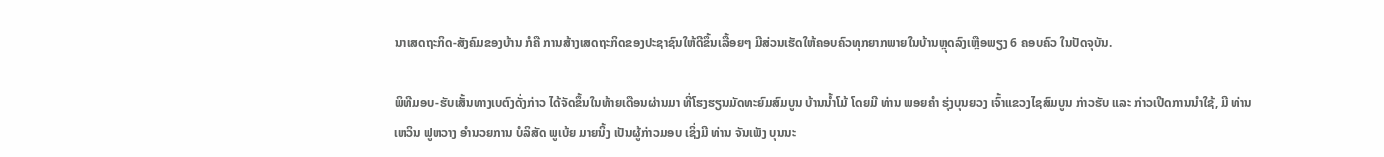ນາເສດຖະກິດ-ສັງຄົມຂອງບ້ານ ກໍຄື ການສ້າງເສດຖະກິດຂອງປະຊາຊົນໃຫ້ດີຂຶ້ນເລື້ອຍໆ ມີສ່ວນເຮັດໃຫ້ຄອບຄົວທຸກຍາກພາຍໃນບ້ານຫຼຸດລົງເຫຼືອພຽງ 6 ຄອບຄົວ ໃນປັດຈຸບັນ.

ພິທີມອບ-ຮັບເສັ້ນທາງເບຕົງດັ່ງກ່າວ ໄດ້ຈັດຂຶ້ນໃນທ້າຍເດືອນຜ່ານມາ ທີ່ໂຮງຮຽນມັດທະຍົມສົມບູນ ບ້ານນໍ້າໂມ້ ໂດຍມີ ທ່ານ ພອຍຄຳ ຮຸ່ງບຸນຍວງ ເຈົ້າແຂວງໄຊສົມບູນ ກ່າວຮັບ ແລະ ກ່າວເປີດການນຳໃຊ້, ມີ ທ່ານ ເຫວິນ ຟູຫວາງ ອຳນວຍການ ບໍລິສັດ ພູເບ້ຍ ມາຍນິ້ງ ເປັນຜູ້ກ່າວມອບ ເຊິ່ງມີ ທ່ານ ຈັນເພັງ ບຸນນະ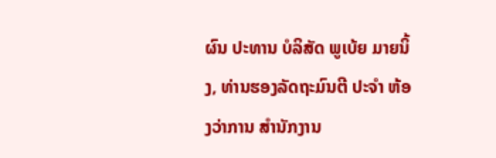ຜົນ ປະທານ ບໍລິສັດ ພູເບ້ຍ ມາຍນິ້ງ, ທ່ານຮອງລັດຖະມົນຕີ ປະຈໍາ ຫ້ອງວ່າການ ສຳນັກງານ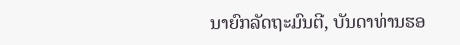ນາຍົກລັດຖະມົນຕີ, ບັນດາທ່ານຮອ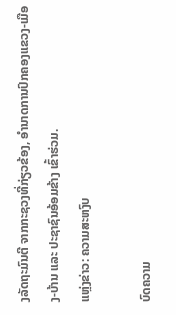ງລັດຖະມົນຕີ ຈາກກະຊວງທີ່ກ່ຽວຂ້ອງ, ອຳນາດການປົກຄອງແຂວງ-ເມືອງ-ບ້ານ ແລະ ປະຊາຊົນອ້ອມຂ້າງ ເຂົ້າຮ່ວມ.
ແຫຼ່ງຂ່າວ: ຄວາມສະຫງົບ

ບົດຄວາມ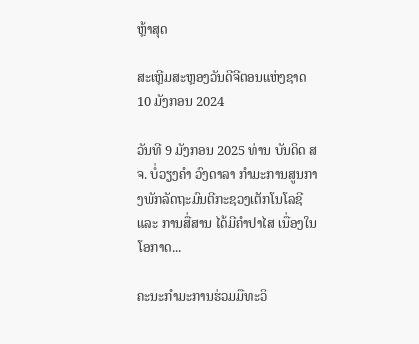ຫຼ້າສຸດ

ສະເຫຼີມສະຫຼອງວັນດີຈີຕອນແຫ່ງຊາດ 10 ມັງກອນ 2024

ວັນທີ 9 ມັງກອນ 2025 ທ່ານ ບັນດິດ ສຈ. ບໍ່ວຽງຄຳ ວົງດາລາ ກຳມະການສູນກາງພັກລັດຖະມົນຕີກະຊວງເຕັກໂນໂລຊີ ແລະ ການສື່ສານ ໄດ້ມີຄໍາປາໄສ ເນື່ອງໃນໂອກາດ...

ຄະນະກຳມະການຮ່ວມມືທະວິ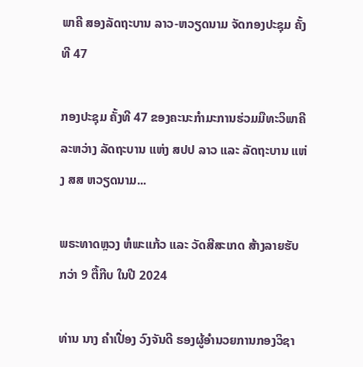ພາຄີ ສອງລັດຖະບານ ລາວ-ຫວຽດນາມ ຈັດກອງປະຊຸມ ຄັ້ງທີ 47

ກອງປະຊຸມ ຄັ້ງທີ 47 ຂອງຄະນະກຳມະການຮ່ວມມືທະວິພາຄີ ລະຫວ່າງ ລັດຖະບານ ແຫ່ງ ສປປ ລາວ ແລະ ລັດຖະບານ ແຫ່ງ ສສ ຫວຽດນາມ...

ພຣະທາດຫຼວງ ຫໍພະແກ້ວ ແລະ ວັດສີສະເກດ ສ້າງລາຍຮັບ ກວ່າ 9 ຕື້ກີບ ໃນປີ 2024

ທ່ານ ນາງ ຄໍາເປື່ອງ ວົງຈັນດີ ຮອງຜູ້ອໍານວຍການກອງວິຊາ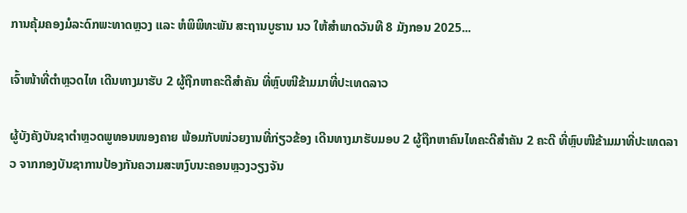ການຄຸ້ມຄອງມໍລະດົກພະທາດຫຼວງ ແລະ ຫໍພິພິທະພັນ ສະຖານບູຮານ ນວ ໃຫ້ສຳພາດວັນທີ 8 ມັງກອນ 2025...

ເຈົ້າໜ້າທີ່ຕຳຫຼວດໄທ ເດີນທາງມາຮັບ 2 ຜູ້ຖືກຫາຄະດີສຳຄັນ ທີ່ຫຼົບໜີຂ້າມມາທີ່ປະເທດລາວ

ຜູ້ບັງຄັງບັນຊາຕຳຫຼວດພູທອນໜອງຄາຍ ພ້ອມກັບໜ່ວຍງານທີ່ກ່ຽວຂ້ອງ ເດີນທາງມາຮັບມອບ 2 ຜູ້ຖືກຫາຄົນໄທຄະດີສຳຄັນ 2 ຄະດີ ທີ່ຫຼົບໜີຂ້າມມາທີ່ປະເທດລາວ ຈາກກອງບັນຊາການປ້ອງກັນຄວາມສະຫງົບນະຄອນຫຼວງວຽງຈັນ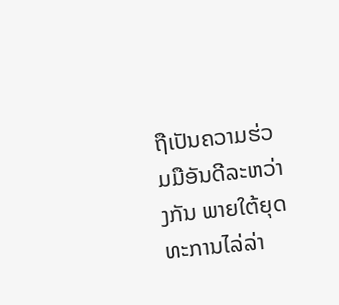ຖືເປັນຄວາມຮ່ວມມືອັນດີລະຫວ່າງກັນ ພາຍໃຕ້ຍຸດທະການໄລ່ລ່າ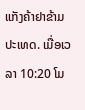ແກັງຄ້າຢາຂ້າມປະເທດ. ເມື່ອເວລາ 10:20 ໂມ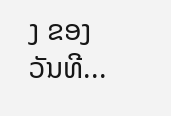ງ ຂອງວັນທີ...